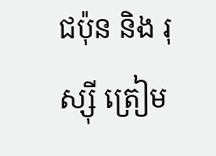ជប៉ុន និង រុស្ស៊ី ត្រៀម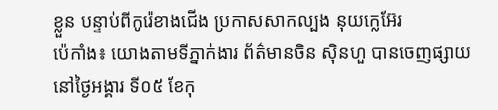ខ្លួន បន្ទាប់ពីកូរ៉េខាងជើង ប្រកាសសាកល្បង នុយក្លេអ៊ែរ
ប៉េកាំង៖ យោងតាមទីភ្នាក់ងារ ព័ត៌មានចិន ស៊ិនហួ បានចេញផ្សាយ នៅថ្ងៃអង្គារ ទី០៥ ខែកុ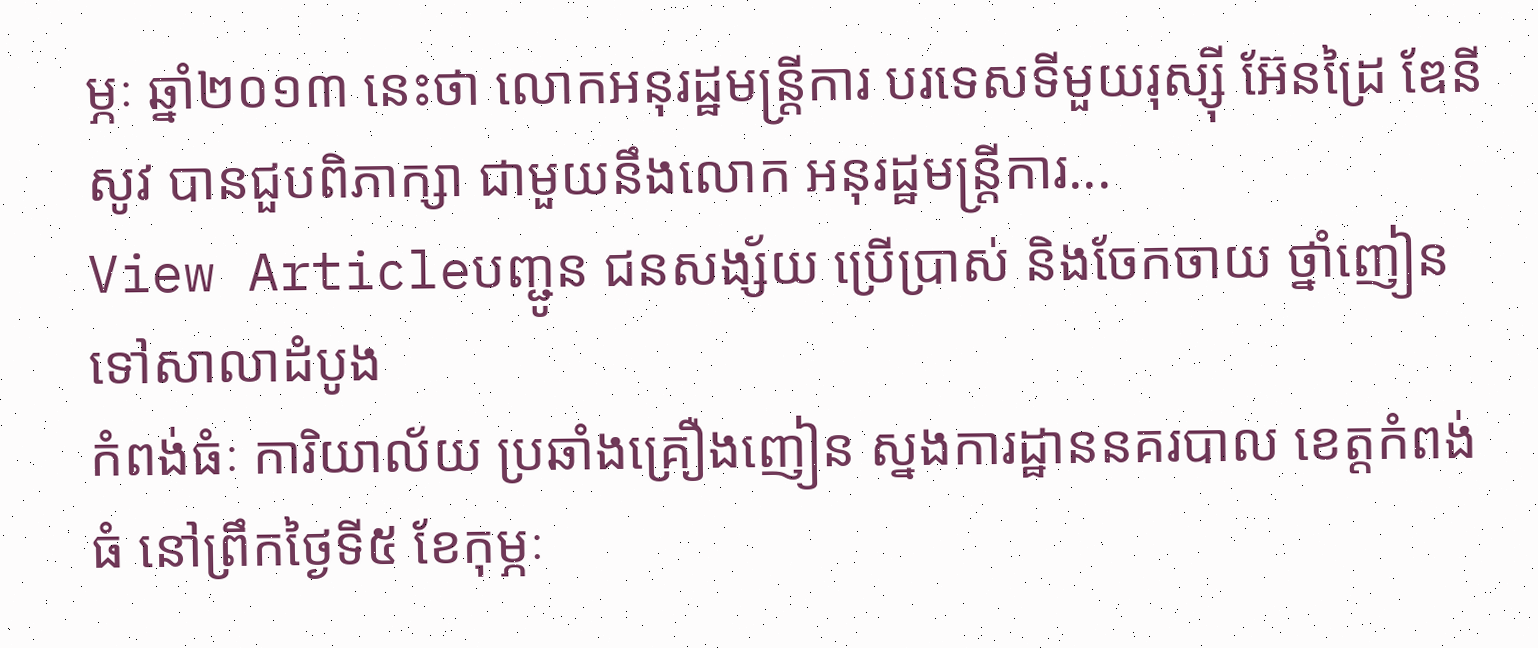ម្ភៈ ឆ្នាំ២០១៣ នេះថា លោកអនុរដ្ឋមន្ត្រីការ បរទេសទីមួយរុស្ស៊ី អ៊ែនដ្រៃ ឌែនីសូវ បានជួបពិភាក្សា ជាមួយនឹងលោក អនុរដ្ឋមន្ត្រីការ...
View Articleបញ្ជូន ជនសង្ស័យ ប្រើប្រាស់ និងចែកចាយ ថ្នាំញៀន ទៅសាលាដំបូង
កំពង់ធំៈ ការិយាល័យ ប្រឆាំងគ្រឿងញៀន ស្នងការដ្ឋាននគរបាល ខេត្តកំពង់ធំ នៅព្រឹកថ្ងៃទី៥ ខែកុម្ភៈ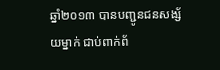ឆ្នាំ២០១៣ បានបញ្ជូនជនសង្ស័យម្នាក់ ជាប់ពាក់ព័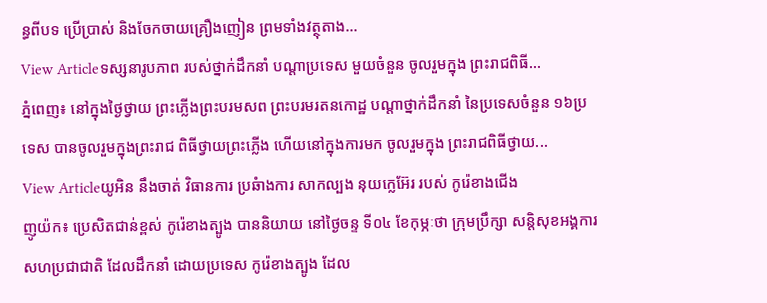ន្ធពីបទ ប្រើប្រាស់ និងចែកចាយគ្រឿងញៀន ព្រមទាំងវត្ថុតាង...
View Articleទស្សនារូបភាព របស់ថ្នាក់ដឹកនាំ បណ្តាប្រទេស មួយចំនួន ចូលរួមក្នុង ព្រះរាជពិធី...
ភ្នំពេញ៖ នៅក្នុងថ្ងៃថ្វាយ ព្រះភ្លើងព្រះបរមសព ព្រះបរមរតនកោដ្ឋ បណ្តាថ្នាក់ដឹកនាំ នៃប្រទេសចំនួន ១៦ប្រទេស បានចូលរួមក្នុងព្រះរាជ ពិធីថ្វាយព្រះភ្លើង ហើយនៅក្នុងការមក ចូលរួមក្នុង ព្រះរាជពិធីថ្វាយ...
View Articleយូអិន នឹងចាត់ វិធានការ ប្រឆំាងការ សាកល្បង នុយក្លេអ៊ែរ របស់ កូរ៉េខាងជើង
ញូយ៉ក៖ ប្រេសិតជាន់ខ្ពស់ កូរ៉េខាងត្បូង បាននិយាយ នៅថ្ងៃចន្ទ ទី០៤ ខែកុម្ភៈថា ក្រុមប្រឹក្សា សន្តិសុខអង្គការ សហប្រជាជាតិ ដែលដឹកនាំ ដោយប្រទេស កូរ៉េខាងត្បូង ដែល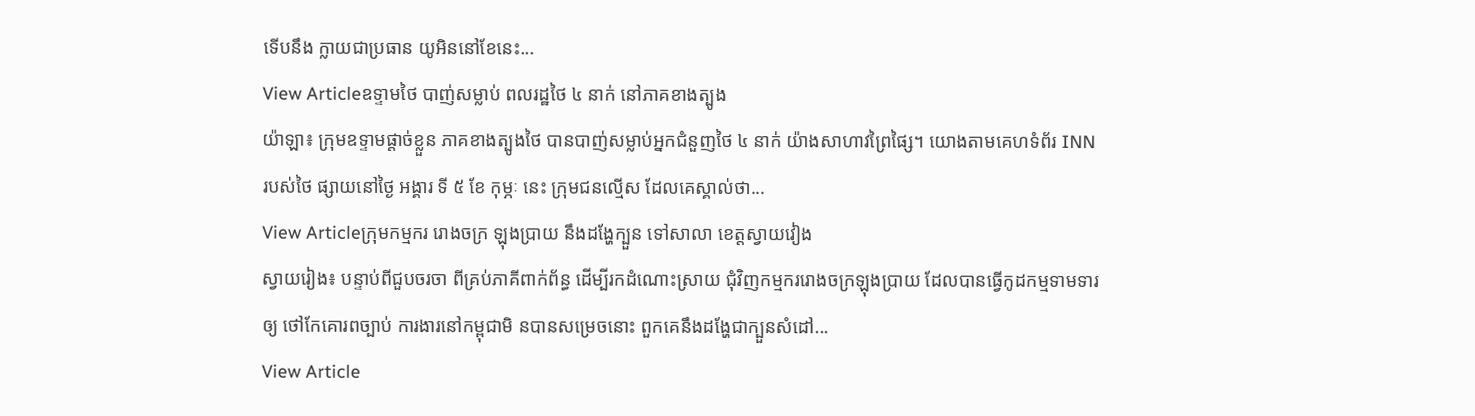ទើបនឹង ក្លាយជាប្រធាន យូអិននៅខែនេះ...
View Articleឧទ្ទាមថៃ បាញ់សម្លាប់ ពលរដ្ឋថៃ ៤ នាក់ នៅភាគខាងត្បូង
យ៉ាឡា៖ ក្រុមឧទ្ទាមផ្តាច់ខ្លួន ភាគខាងត្បូងថៃ បានបាញ់សម្លាប់អ្នកជំនួញថៃ ៤ នាក់ យ៉ាងសាហាវព្រៃផ្សៃ។ យោងតាមគេហទំព័រ INN របស់ថៃ ផ្សាយនៅថ្ងៃ អង្គារ ទី ៥ ខែ កុម្ភៈ នេះ ក្រុមជនល្មើស ដែលគេស្គាល់ថា...
View Articleក្រុមកម្មករ រោងចក្រ ឡុងប្រាយ នឹងដង្ហែក្បួន ទៅសាលា ខេត្តស្វាយវៀង
ស្វាយរៀង៖ បន្ទាប់ពីជួបចរចា ពីគ្រប់ភាគីពាក់ព័ន្ធ ដើម្បីរកដំណោះស្រាយ ជុំវិញកម្មកររោងចក្រឡុងប្រាយ ដែលបានធ្វើកូដកម្មទាមទារឲ្យ ថៅកែគោរពច្បាប់ ការងារនៅកម្ពុជាមិ នបានសម្រេចនោះ ពួកគេនឹងដង្ហែជាក្បួនសំដៅ...
View Article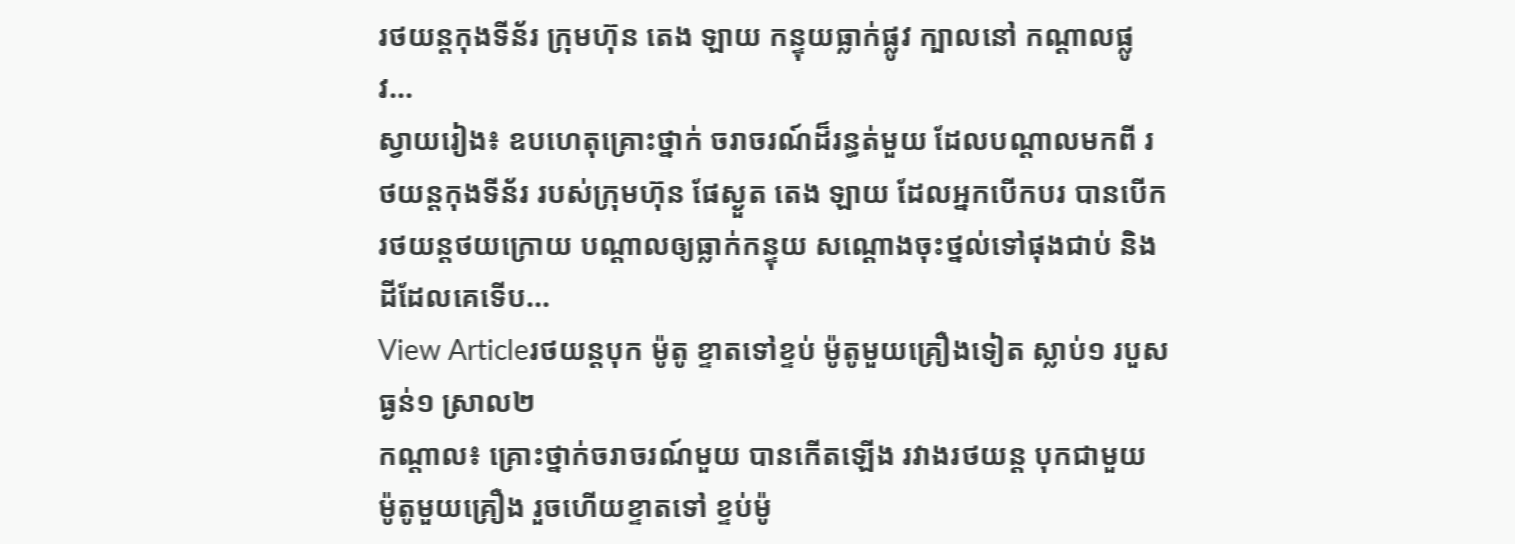រថយន្តកុងទីន័រ ក្រុមហ៊ុន តេង ឡាយ កន្ទុយធ្លាក់ផ្លូវ ក្បាលនៅ កណ្ដាលផ្លូវ...
ស្វាយរៀង៖ ឧបហេតុគ្រោះថ្នាក់ ចរាចរណ៍ដ៏រន្ធត់មួយ ដែលបណ្ដាលមកពី រថយន្តកុងទីន័រ របស់ក្រុមហ៊ុន ផែស្ងួត តេង ឡាយ ដែលអ្នកបើកបរ បានបើក រថយន្តថយក្រោយ បណ្ដាលឲ្យធ្លាក់កន្ទុយ សណ្ដោងចុះថ្នល់ទៅផុងជាប់ និងដីដែលគេទើប...
View Articleរថយន្តបុក ម៉ូតូ ខ្ទាតទៅខ្ទប់ ម៉ូតូមួយគ្រឿងទៀត ស្លាប់១ របួសធ្ងន់១ ស្រាល២
កណ្តាល៖ គ្រោះថ្នាក់ចរាចរណ៍មួយ បានកើតឡើង រវាងរថយន្ត បុកជាមួយ ម៉ូតូមួយគ្រឿង រួចហើយខ្ទាតទៅ ខ្ទប់ម៉ូ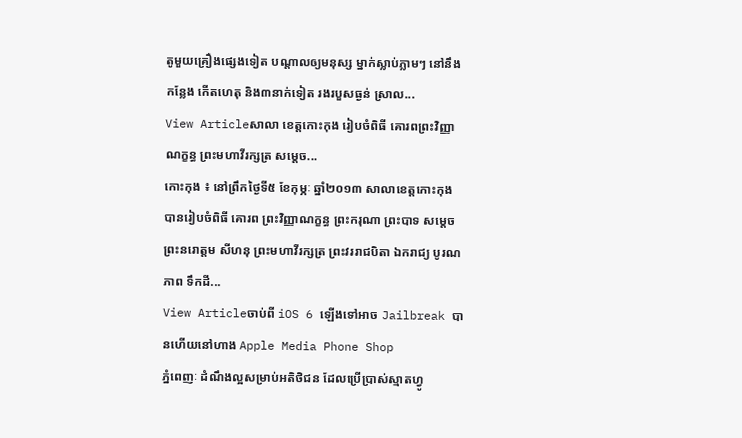តូមួយគ្រឿងផ្សេងទៀត បណ្តាលឲ្យមនុស្ស ម្នាក់ស្លាប់ភ្លាមៗ នៅនឹងកន្លែង កើតហេតុ និង៣នាក់ទៀត រងរបួសធ្ងន់ ស្រាល...
View Articleសាលា ខេត្ដកោះកុង រៀបចំពិធី គោរពព្រះវិញ្ញាណក្ខន្ធ ព្រះមហាវីរក្សត្រ សម្ដេច...
កោះកុង ៖ នៅព្រឹកថ្ងៃទី៥ ខែកុម្ភៈ ឆ្នាំ២០១៣ សាលាខេត្ដកោះកុង បានរៀបចំពិធី គោរព ព្រះវិញ្ញាណក្ខន្ធ ព្រះករុណា ព្រះបាទ សម្ដេច ព្រះនរោត្ដម សីហនុ ព្រះមហាវីរក្សត្រ ព្រះវររាជបិតា ឯករាជ្យ បូរណភាព ទឹកដី...
View Articleចាប់ពី iOS 6 ឡើងទៅអាច Jailbreak បានហើយនៅហាង Apple Media Phone Shop
ភ្នំពេញៈ ដំណឹងល្អសម្រាប់អតិថិជន ដែលប្រើប្រាស់ស្មាតហ្វូ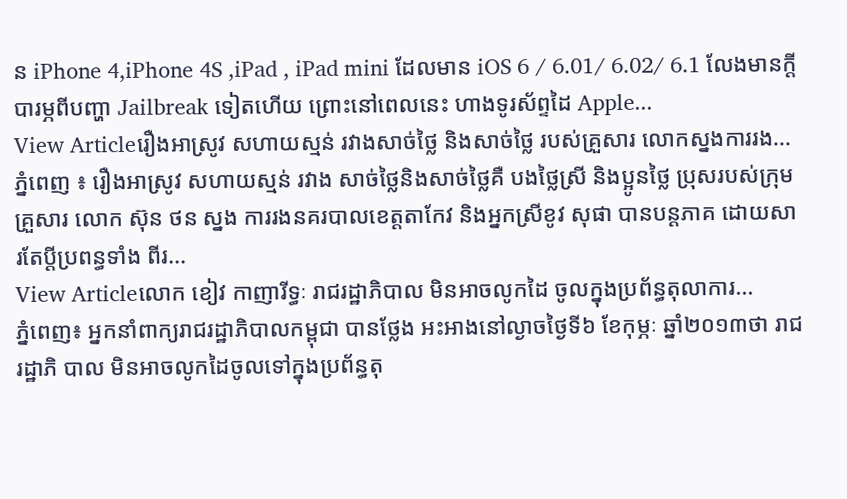ន iPhone 4,iPhone 4S ,iPad , iPad mini ដែលមាន iOS 6 / 6.01/ 6.02/ 6.1 លែងមានក្តីបារម្ភពីបញ្ហា Jailbreak ទៀតហើយ ព្រោះនៅពេលនេះ ហាងទូរស័ព្ទដៃ Apple...
View Articleរឿងអាស្រូវ សហាយស្មន់ រវាងសាច់ថ្លៃ និងសាច់ថ្លៃ របស់គ្រួសារ លោកស្នងការរង...
ភ្នំពេញ ៖ រឿងអាស្រូវ សហាយស្មន់ រវាង សាច់ថ្លៃនិងសាច់ថ្លៃគឺ បងថ្លៃស្រី និងប្អូនថ្លៃ ប្រុសរបស់ក្រុមគ្រួសារ លោក ស៊ុន ថន ស្នង ការរងនគរបាលខេត្ដតាកែវ និងអ្នកស្រីខូវ សុផា បានបន្ដភាគ ដោយសារតែប្ដីប្រពន្ធទាំង ពីរ...
View Articleលោក ខៀវ កាញារីទ្ធៈ រាជរដ្ឋាភិបាល មិនអាចលូកដៃ ចូលក្នុងប្រព័ន្ធតុលាការ...
ភ្នំពេញ៖ អ្នកនាំពាក្យរាជរដ្ឋាភិបាលកម្ពុជា បានថ្លែង អះអាងនៅល្ងាចថ្ងៃទី៦ ខែកុម្ភៈ ឆ្នាំ២០១៣ថា រាជរដ្ឋាភិ បាល មិនអាចលូកដៃចូលទៅក្នុងប្រព័ន្ធតុ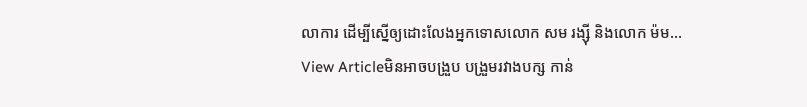លាការ ដើម្បីស្នើឲ្យដោះលែងអ្នកទោសលោក សម រង្ស៊ី និងលោក ម៉ម...
View Articleមិនអាចបង្រួប បង្រួមរវាងបក្ស កាន់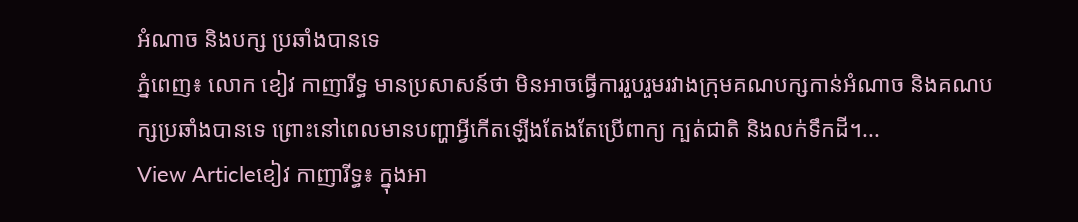អំណាច និងបក្ស ប្រឆាំងបានទេ
ភ្នំពេញ៖ លោក ខៀវ កាញារីទ្ធ មានប្រសាសន៍ថា មិនអាចធ្វើការរួបរួមរវាងក្រុមគណបក្សកាន់អំណាច និងគណបក្សប្រឆាំងបានទេ ព្រោះនៅពេលមានបញ្ហាអ្វីកើតឡើងតែងតែប្រើពាក្យ ក្បត់ជាតិ និងលក់ទឹកដី។...
View Articleខៀវ កាញារីទ្ធ៖ ក្នុងអា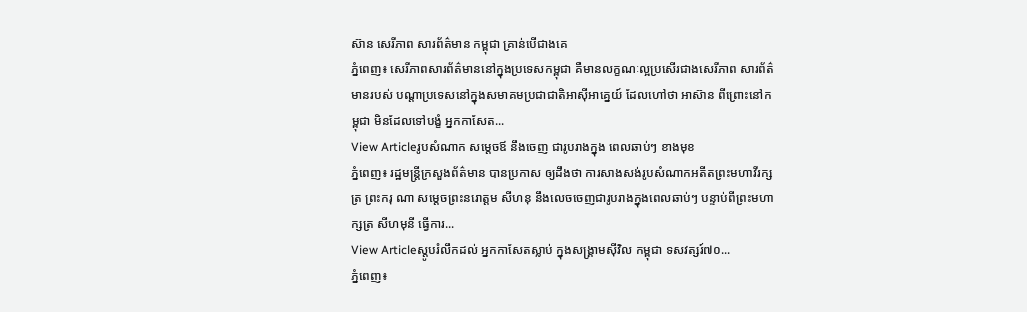ស៊ាន សេរីភាព សារព័ត៌មាន កម្ពុជា គ្រាន់បើជាងគេ
ភ្នំពេញ៖ សេរីភាពសារព័ត៌មាននៅក្នុងប្រទេសកម្ពុជា គឺមានលក្ខណៈល្អប្រសើរជាងសេរីភាព សារព័ត៌មានរបស់ បណ្តាប្រទេសនៅក្នុងសមាគមប្រជាជាតិអាស៊ីអាគ្នេយ៍ ដែលហៅថា អាស៊ាន ពីព្រោះនៅកម្ពុជា មិនដែលទៅបង្ខំ អ្នកកាសែត...
View Articleរូបសំណាក សម្តេចឪ នឹងចេញ ជារូបរាងក្នុង ពេលឆាប់ៗ ខាងមុខ
ភ្នំពេញ៖ រដ្ឋមន្រ្តីក្រសួងព័ត៌មាន បានប្រកាស ឲ្យដឹងថា ការសាងសង់រូបសំណាកអតីតព្រះមហាវីរក្សត្រ ព្រះករុ ណា សម្តេចព្រះនរោត្តម សីហនុ នឹងលេចចេញជារូបរាងក្នុងពេលឆាប់ៗ បន្ទាប់ពីព្រះមហាក្សត្រ សីហមុនី ធ្វើការ...
View Articleស្តូបរំលឹកដល់ អ្នកកាសែតស្លាប់ ក្នុងសង្គ្រាមស៊ីវិល កម្ពុជា ទសវត្សរ៍៧០...
ភ្នំពេញ៖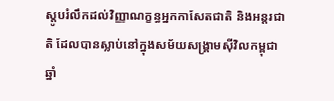ស្តូបរំលឹកដល់វិញ្ញាណក្ខន្ធអ្នកកាសែតជាតិ និងអន្តរជាតិ ដែលបានស្លាប់នៅក្នុងសម័យសង្គ្រាមស៊ីវិលកម្ពុជាឆ្នាំ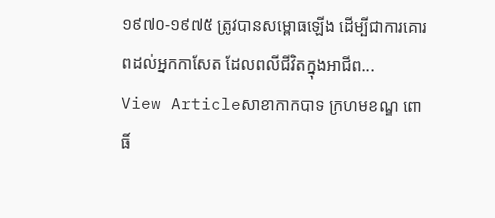១៩៧០-១៩៧៥ ត្រូវបានសម្ពោធឡើង ដើម្បីជាការគោរពដល់អ្នកកាសែត ដែលពលីជីវិតក្នុងអាជីព...
View Articleសាខាកាកបាទ ក្រហមខណ្ឌ ពោធិ៍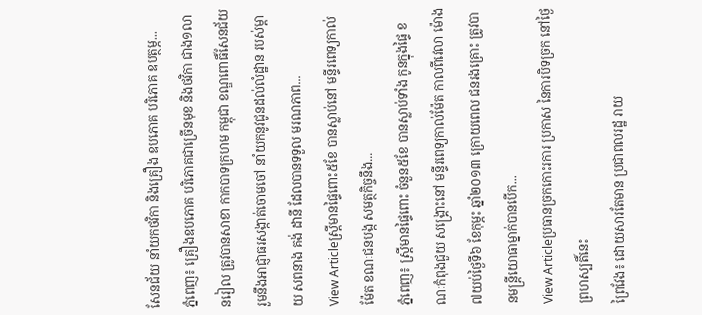សែនជ័យ នាំយកថវិកា និងគ្រឿង ឧបភោគ បរិភោគ ឧបត្ថម្ភ...
ភ្នំពេញ៖ គ្រឿងឧបភោគ បរិភោគជាច្រើនមុខ និងថវិកា ជាង១លានរៀល ត្រូវបានសាខា កាកបាទក្រហម កម្ពុជា ខណ្ឌពោធិ៍សែនជ័យ រួមនឹងអាជ្ញាធរសង្កាត់ចោមចៅ នាំយកនូវជូនដល់លំដ្ឋាន របស់ម្តាយ សពនាង គង់ ដានី ដែលបានទទួល មរណភាព...
View Articleស្រ្តីមានផ្ទៃពោះ៥ខែ បានស្លាប់នៅ មន្ទីរពេទ្យកាល់ម៉ែត ខណៈជនបង្ក សមត្ថកិច្ចនឹង...
ភ្នំពេញ៖ ស្រ្តីមានផ្ទៃពោះ ចំនួន៥ខែ បានស្លាប់ទាំង កូនក្នុងផ្ទៃ ខណៈកំពុងជួយ សង្គ្រោះនៅ មន្ទីរពេទ្យកាល់ម៉ែត កាលពីវេលា ម៉ោង ៧យប់ថ្ងៃទី៦ ខែកុម្ភះ ឆ្នាំ២០១៣ ក្រោយពេល ជនរងគ្រោះ ត្រូវបានមន្រ្តីយោធាម្នាក់បានបើក...
View Articleប្រធានច្រកកោះរការ ប្រកាស នៃការបិទច្រក នៅថ្ងៃព្រហស្បតិ៍នេះ
ព្រៃវែង៖ ដោយសារតែមាន ប្រជាពលរដ្ឋ រាយ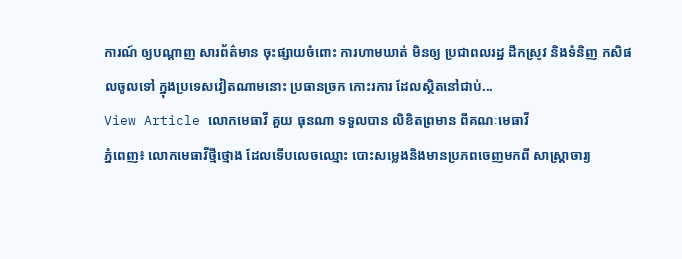ការណ៍ ឲ្យបណ្តាញ សារព័ត៌មាន ចុះផ្សាយចំពោះ ការហាមឃាត់ មិនឲ្យ ប្រជាពលរដ្ឋ ដឹកស្រូវ និងទំនិញ កសិផលចូលទៅ ក្នុងប្រទេសវៀតណាមនោះ ប្រធានច្រក កោះរការ ដែលស្ថិតនៅជាប់...
View Article លោកមេធាវី គួយ ធុនណា ទទួលបាន លិខិតព្រមាន ពីគណៈមេធាវី
ភ្នំពេញ៖ លោកមេធាវីថ្មីថ្មោង ដែលទើបលេចឈ្មោះ បោះសម្លេងនិងមានប្រភពចេញមកពី សាស្ត្រាចារ្យ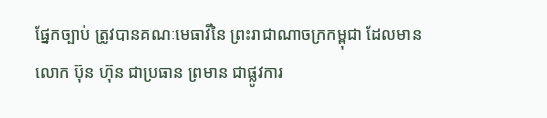ផ្នែកច្បាប់ ត្រូវបានគណៈមេធាវីនៃ ព្រះរាជាណាចក្រកម្ពុជា ដែលមានលោក ប៊ុន ហ៊ុន ជាប្រធាន ព្រមាន ជាផ្លូវការ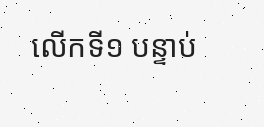លើកទី១ បន្ទាប់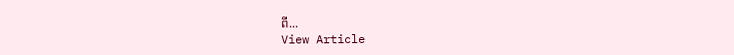ពី...
View Article